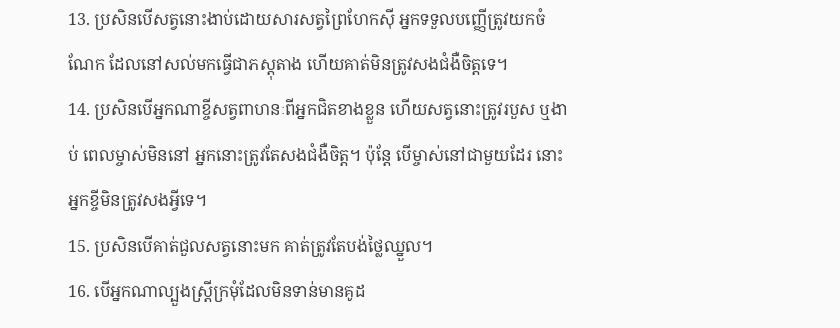13. ប្រសិនបើសត្វនោះងាប់ដោយសារសត្វព្រៃហែកស៊ី អ្នកទទួលបញ្ញើត្រូវយកចំណែក ដែលនៅសល់មកធ្វើជាភស្ដុតាង ហើយគាត់មិនត្រូវសងជំងឺចិត្តទេ។
14. ប្រសិនបើអ្នកណាខ្ចីសត្វពាហនៈពីអ្នកជិតខាងខ្លួន ហើយសត្វនោះត្រូវរបួស ឬងាប់ ពេលម្ចាស់មិននៅ អ្នកនោះត្រូវតែសងជំងឺចិត្ត។ ប៉ុន្តែ បើម្ចាស់នៅជាមួយដែរ នោះអ្នកខ្ចីមិនត្រូវសងអ្វីទេ។
15. ប្រសិនបើគាត់ជួលសត្វនោះមក គាត់ត្រូវតែបង់ថ្លៃឈ្នួល។
16. បើអ្នកណាល្បួងស្ត្រីក្រមុំដែលមិនទាន់មានគូដ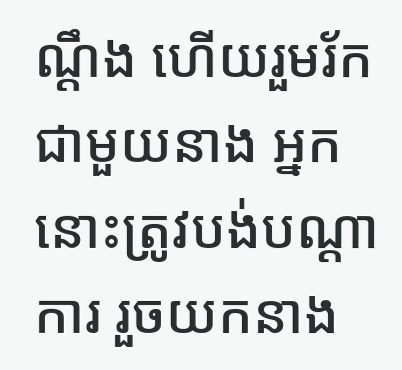ណ្ដឹង ហើយរួមរ័កជាមួយនាង អ្នកនោះត្រូវបង់បណ្ដាការ រួចយកនាង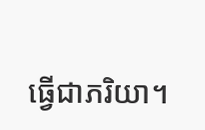ធ្វើជាភរិយា។